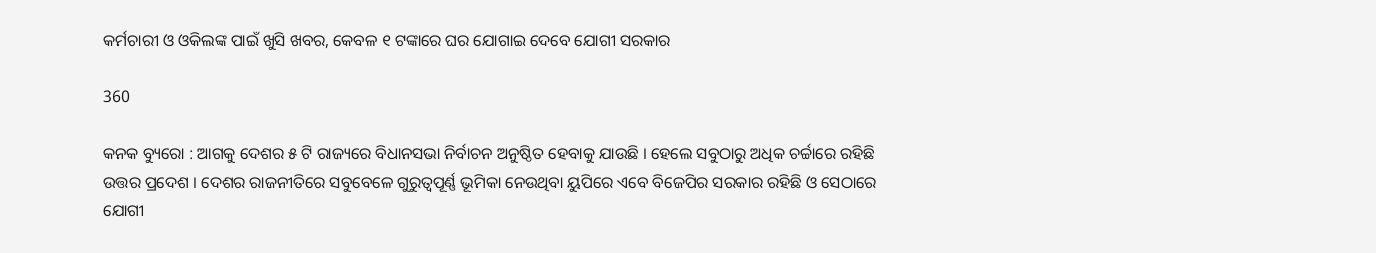କର୍ମଚାରୀ ଓ ଓକିଲଙ୍କ ପାଇଁ ଖୁସି ଖବର, କେବଳ ୧ ଟଙ୍କାରେ ଘର ଯୋଗାଇ ଦେବେ ଯୋଗୀ ସରକାର

360

କନକ ବ୍ୟୁରୋ : ଆଗକୁ ଦେଶର ୫ ଟି ରାଜ୍ୟରେ ବିଧାନସଭା ନିର୍ବାଚନ ଅନୁଷ୍ଠିତ ହେବାକୁ ଯାଉଛି । ହେଲେ ସବୁଠାରୁ ଅଧିକ ଚର୍ଚ୍ଚାରେ ରହିଛି ଉତ୍ତର ପ୍ରଦେଶ । ଦେଶର ରାଜନୀତିରେ ସବୁବେଳେ ଗୁରୁତ୍ୱପୂର୍ଣ୍ଣ ଭୂମିକା ନେଉଥିବା ୟୁପିରେ ଏବେ ବିଜେପିର ସରକାର ରହିଛି ଓ ସେଠାରେ ଯୋଗୀ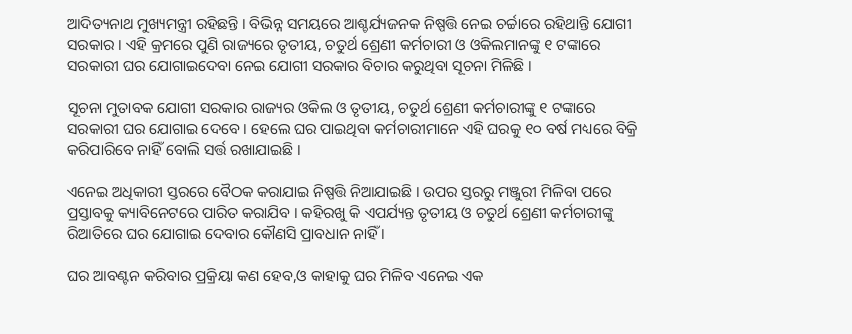ଆଦିତ୍ୟନାଥ ମୁଖ୍ୟମନ୍ତ୍ରୀ ରହିଛନ୍ତି । ବିଭିନ୍ନ ସମୟରେ ଆଶ୍ଚର୍ଯ୍ୟଜନକ ନିଷ୍ପତ୍ତି ନେଇ ଚର୍ଚ୍ଚାରେ ରହିଥାନ୍ତି ଯୋଗୀ ସରକାର । ଏହି କ୍ରମରେ ପୁଣି ରାଜ୍ୟରେ ତୃତୀୟ, ଚତୁର୍ଥ ଶ୍ରେଣୀ କର୍ମଚାରୀ ଓ ଓକିଲମାନଙ୍କୁ ୧ ଟଙ୍କାରେ ସରକାରୀ ଘର ଯୋଗାଇଦେବା ନେଇ ଯୋଗୀ ସରକାର ବିଚାର କରୁଥିବା ସୂଚନା ମିଳିଛି ।

ସୂଚନା ମୁତାବକ ଯୋଗୀ ସରକାର ରାଜ୍ୟର ଓକିଲ ଓ ତୃତୀୟ, ଚତୁର୍ଥ ଶ୍ରେଣୀ କର୍ମଚାରୀଙ୍କୁ ୧ ଟଙ୍କାରେ ସରକାରୀ ଘର ଯୋଗାଇ ଦେବେ । ହେଲେ ଘର ପାଇଥିବା କର୍ମଚାରୀମାନେ ଏହି ଘରକୁ ୧୦ ବର୍ଷ ମଧ୍ୟରେ ବିକ୍ରି କରିପାରିବେ ନାହିଁ ବୋଲି ସର୍ତ୍ତ ରଖାଯାଇଛି ।

ଏନେଇ ଅଧିକାରୀ ସ୍ତରରେ ବୈଠକ କରାଯାଇ ନିଷ୍ପତ୍ତି ନିଆଯାଇଛି । ଉପର ସ୍ତରରୁ ମଞ୍ଜୁରୀ ମିଳିବା ପରେ ପ୍ରସ୍ତାବକୁ କ୍ୟାବିନେଟରେ ପାରିତ କରାଯିବ । କହିରଖୁ କି ଏପର୍ଯ୍ୟନ୍ତ ତୃତୀୟ ଓ ଚତୁର୍ଥ ଶ୍ରେଣୀ କର୍ମଚାରୀଙ୍କୁ ରିଆତିରେ ଘର ଯୋଗାଇ ଦେବାର କୌଣସି ପ୍ରାବଧାନ ନାହିଁ ।

ଘର ଆବଣ୍ଟନ କରିବାର ପ୍ରକ୍ରିୟା କଣ ହେବ,ଓ କାହାକୁ ଘର ମିଳିବ ଏନେଇ ଏକ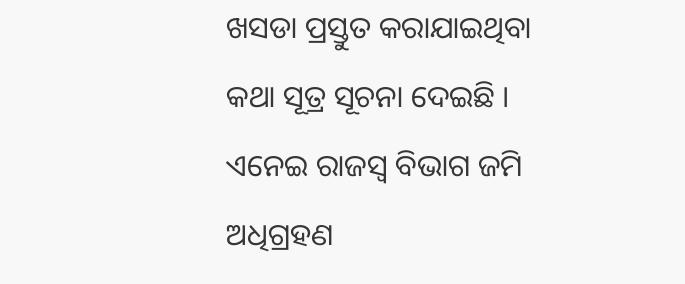ଖସଡା ପ୍ରସ୍ତୁତ କରାଯାଇଥିବା କଥା ସୂତ୍ର ସୂଚନା ଦେଇଛି । ଏନେଇ ରାଜସ୍ୱ ବିଭାଗ ଜମି ଅଧିଗ୍ରହଣ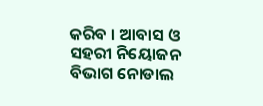କରିବ । ଆବାସ ଓ ସହରୀ ନିୟୋଜନ ବିଭାଗ ନୋଡାଲ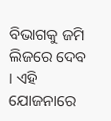ବିଭାଗକୁ ଜମି ଲିଜରେ ଦେବ । ଏହି ଯୋଜନାରେ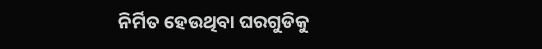ନିର୍ମିତ ହେଉଥିବା ଘରଗୁଡିକୁ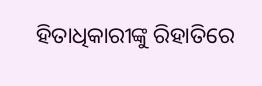ହିତାଧିକାରୀଙ୍କୁ ରିହାତିରେ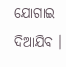ଯୋଗାଇ ଦିଆଯିବ ।